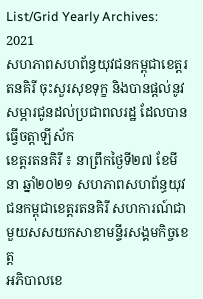List/Grid Yearly Archives: 2021
សហភាពសហព័ន្ធយុវជនកម្ពុជាខេត្តរតនគិរី ចុះសួរសុខទុក្ខ និងបានផ្តល់នូវសម្ភារជូនដល់ប្រជាពលរដ្ឋ ដែលបានធ្វើចត្តាឡីស័ក
ខេត្តរតនគិរី ៖ នាព្រឹកថ្ងៃទី២៧ ខែមីនា ឆ្នាំ២០២១ សហភាពសហព័ន្ធយុវជនកម្ពុជាខេត្តរតនគិរី សហការណ៍ជាមួយសសយកសាខាមន្ទីរសង្គមកិច្ចខេត្ត
អភិបាលខេ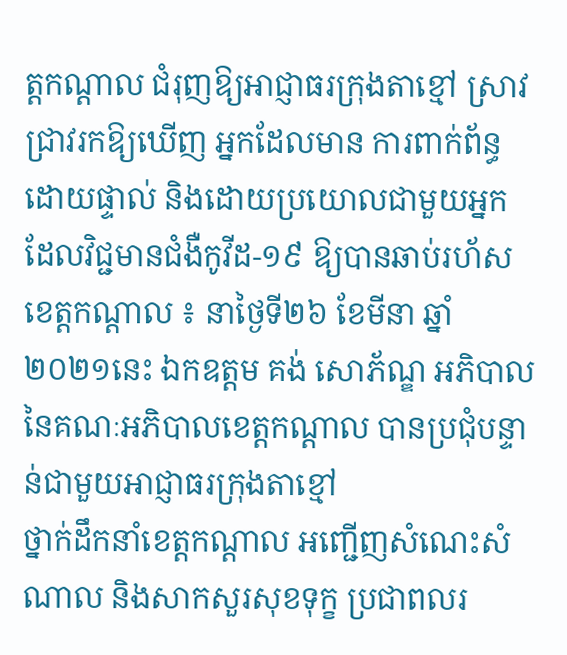ត្តកណ្តាល ជំរុញឱ្យអាជ្ញាធរក្រុងតាខ្មៅ ស្រាវជ្រាវរកឱ្យឃើញ អ្នកដែលមាន ការពាក់ព័ន្ធដោយផ្ទាល់ និងដោយប្រយោលជាមួយអ្នក ដែលវិជ្ជមានជំងឺកូវីដ-១៩ ឱ្យបានឆាប់រហ័ស
ខេត្តកណ្តាល ៖ នាថ្ងៃទី២៦ ខែមីនា ឆ្នាំ២០២១នេះ ឯកឧត្តម គង់ សោភ័ណ្ឌ អភិបាល នៃគណៈអភិបាលខេត្តកណ្តាល បានប្រជុំបន្ទាន់ជាមួយអាជ្ញាធរក្រុងតាខ្មៅ
ថ្នាក់ដឹកនាំខេត្តកណ្ដាល អញ្ជើញសំណេះសំណាល និងសាកសួរសុខទុក្ខ ប្រជាពលរ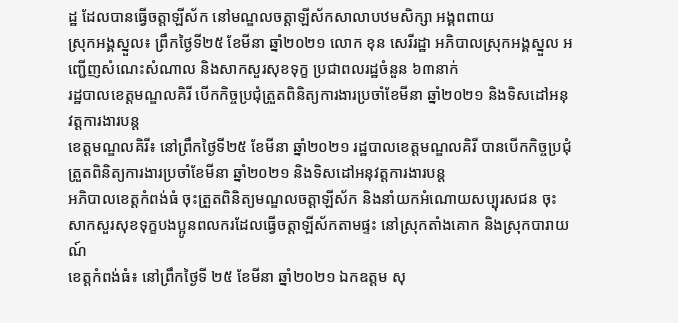ដ្ឋ ដែលបានធ្វើចត្តាឡីស័ក នៅមណ្ឌលចត្តាឡីស័កសាលាបឋមសិក្សា អង្គពពាយ
ស្រុកអង្គស្នួល៖ ព្រឹកថ្ងៃទី២៥ ខែមីនា ឆ្នាំ២០២១ លោក ខុន សេរីរដ្ឋា អភិបាលស្រុកអង្គស្នួល អញ្ជើញសំណេះសំណាល និងសាកសួរសុខទុក្ខ ប្រជាពលរដ្ឋចំនួន ៦៣នាក់
រដ្ឋបាលខេត្តមណ្ឌលគិរី បើកកិច្ចប្រជុំត្រួតពិនិត្យការងារប្រចាំខែមីនា ឆ្នាំ២០២១ និងទិសដៅអនុវត្តការងារបន្ត
ខេត្តមណ្ឌលគិរី៖ នៅព្រឹកថ្ងៃទី២៥ ខែមីនា ឆ្នាំ២០២១ រដ្ឋបាលខេត្តមណ្ឌលគិរី បានបើកកិច្ចប្រជុំត្រួតពិនិត្យការងារប្រចាំខែមីនា ឆ្នាំ២០២១ និងទិសដៅអនុវត្តការងារបន្ត
អភិបាលខេត្តកំពង់ធំ ចុះត្រួតពិនិត្យមណ្ឌលចត្តាឡីស័ក និងនាំយកអំណោយសប្បុរសជន ចុះសាកសួរសុខទុក្ខបងប្អូនពលករដែលធ្វើចត្តាឡីស័កតាមផ្ទះ នៅស្រុកតាំងគោក និងស្រុកបារាយណ៍
ខេត្តកំពង់ធំ៖ នៅព្រឹកថ្ងៃទី ២៥ ខែមីនា ឆ្នាំ២០២១ ឯកឧត្តម សុ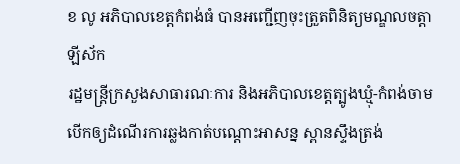ខ លូ អភិបាលខេត្តកំពង់ធំ បានអញ្ជើញចុះត្រួតពិនិត្យមណ្ឌលចត្តាឡីស័ក
រដ្ឋមន្ត្រីក្រសួងសាធារណៈការ និងអភិបាលខេត្តត្បូងឃ្មុំ-កំពង់ចាម បើកឲ្យដំណើរការឆ្លងកាត់បណ្ដោះអាសន្ន ស្ពានស្ទឹងត្រង់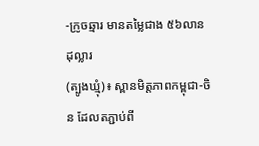-ក្រូចឆ្មារ មានតម្លៃជាង ៥៦លានដុល្លារ
(ត្បូងឃ្មុំ)៖ ស្ពានមិត្តភាពកម្ពុជា-ចិន ដែលតភ្ជាប់ពី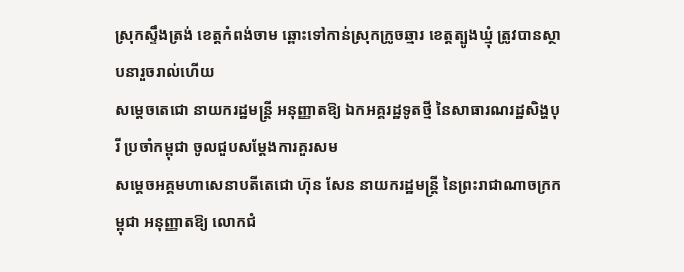ស្រុកស្ទឹងត្រង់ ខេត្តកំពង់ចាម ឆ្ពោះទៅកាន់ស្រុកក្រូចឆ្មារ ខេត្តត្បូងឃ្មុំ ត្រូវបានស្ថាបនារួចរាល់ហើយ
សម្ដេចតេជោ នាយករដ្ឋមន្ត្រី អនុញ្ញាតឱ្យ ឯកអគ្គរដ្ឋទូតថ្មី នៃសាធារណរដ្ឋសិង្ហបុរី ប្រចាំកម្ពុជា ចូលជួបសម្តែងការគួរសម
សម្ដេចអគ្គមហាសេនាបតីតេជោ ហ៊ុន សែន នាយករដ្ឋមន្ត្រី នៃព្រះរាជាណាចក្រកម្ពុជា អនុញ្ញាតឱ្យ លោកជំ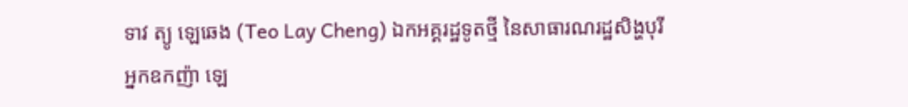ទាវ ត្យូ ឡេឆេង (Teo Lay Cheng) ឯកអគ្គរដ្ឋទូតថ្មី នៃសាធារណរដ្ឋសិង្ហបុរី
អ្នកឧកញ៉ា ឡេ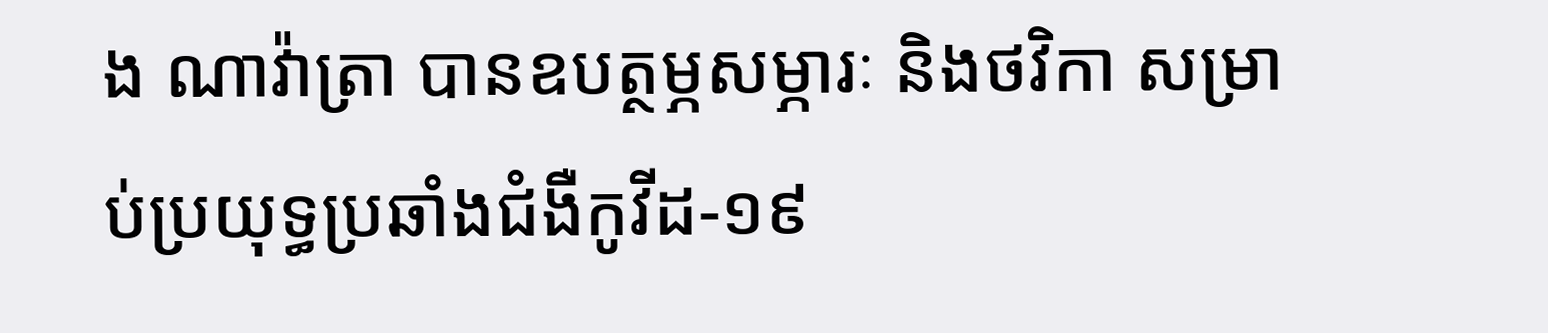ង ណាវ៉ាត្រា បានឧបត្ថម្ភសម្ភារៈ និងថវិកា សម្រាប់ប្រយុទ្ធប្រឆាំងជំងឺកូវីដ-១៩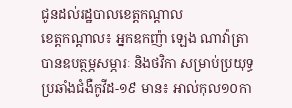ជូនដល់រដ្ឋបាលខេត្តកណ្ដាល
ខេត្តកណ្ដាល៖ អ្នកឧកញ៉ា ឡេង ណាវ៉ាត្រា បានឧបត្ថម្ភសម្ភារៈ និងថវិកា សម្រាប់ប្រយុទ្ធប្រឆាំងជំងឺកូវីដ-១៩ មាន៖ អាល់កុល១០កា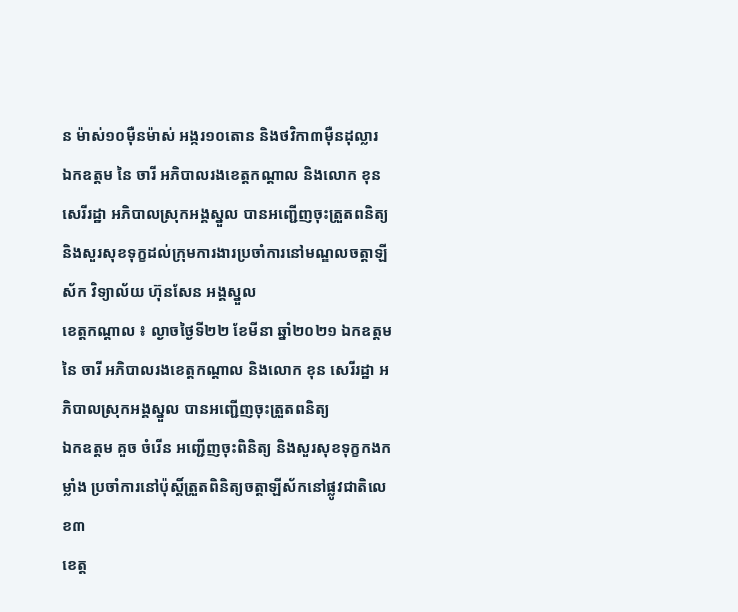ន ម៉ាស់១០ម៉ឺនម៉ាស់ អង្ករ១០តោន និងថវិកា៣ម៉ឺនដុល្លារ
ឯកឧត្ដម នៃ ចារី អភិបាលរងខេត្តកណ្ដាល និងលោក ខុន សេរីរដ្ឋា អភិបាលស្រុកអង្គស្នួល បានអញ្ជើញចុះត្រួតពនិត្យ និងសួរសុខទុក្ខដល់ក្រុមការងារប្រចាំការនៅមណ្ឌលចត្តាឡីស័ក វិទ្យាល័យ ហ៊ុនសែន អង្គស្នួល
ខេត្តកណ្តាល ៖ ល្ងាចថ្ងៃទី២២ ខែមីនា ឆ្នាំ២០២១ ឯកឧត្ដម នៃ ចារី អភិបាលរងខេត្តកណ្ដាល និងលោក ខុន សេរីរដ្ឋា អភិបាលស្រុកអង្គស្នួល បានអញ្ជើញចុះត្រួតពនិត្យ
ឯកឧត្តម គួច ចំរើន អញ្ជើញចុះពិនិត្យ និងសួរសុខទុក្ខកងកម្លាំង ប្រចាំការនៅប៉ុស្តិ៍ត្រួតពិនិត្យចត្តាឡីស័កនៅផ្លូវជាតិលេខ៣
ខេត្ត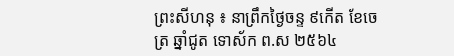ព្រះសីហនុ ៖ នាព្រឹកថ្ងៃចន្ទ ៩កើត ខែចេត្រ ឆ្នាំជូត ទោស័ក ព.ស ២៥៦៤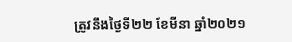ត្រូវនឹងថ្ងៃទី២២ ខែមីនា ឆ្នាំ២០២១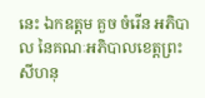នេះ ឯកឧត្តម គួច ចំរើន អភិបាល នៃគណៈអភិបាលខេត្តព្រះសីហនុ